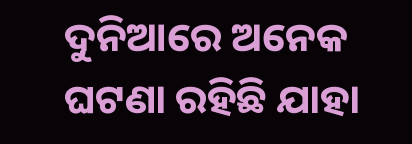ଦୁନିଆରେ ଅନେକ ଘଟଣା ରହିଛି ଯାହା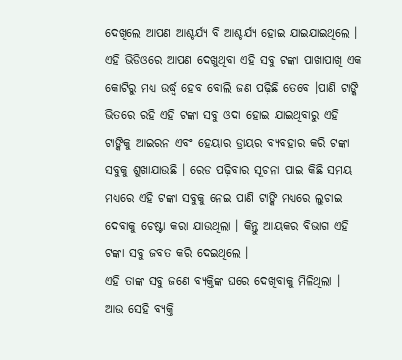ଦେଖିଲେ ଆପଣ ଆଶ୍ଚର୍ଯ୍ୟ ବି ଆଶ୍ଚର୍ଯ୍ୟ ହୋଇ ଯାଇଯାଇଥିଲେ । ଏହି ଭିଡିଓରେ ଆପଣ ଦେଖୁଥିବା ଏହି ସବୁ ଟଙ୍କା ପାଖାପାଖି ଏକ କୋଟିରୁ ମଧ୍ୟ ଉର୍ଦ୍ଧ୍ଵ ହେବ ବୋଲି ଜଣ ପଢ଼ିଛି ତେବେ ।ପାଣି ଟାଙ୍କି ଭିତରେ ରହି ଏହି ଟଙ୍କା ସବୁ ଓଦା ହୋଇ ଯାଇଥିବାରୁ ଏହି ଟାଙ୍କିକୁ ଆଇରନ ଏବଂ ହେୟାର ଡ୍ରାୟର ବ୍ୟବହାର କରି ଟଙ୍କା ସବୁକୁ ଶୁଖାଯାଉଛି । ରେଡ ପଢ଼ିବାର ସୂଚନା ପାଇ କିଛି ସମୟ ମଧ୍ୟରେ ଏହି ଟଙ୍କା ସବୁକୁ ନେଇ ପାଣି ଟାଙ୍କି ମଧ୍ୟରେ ଲୁଚାଇ ଦେବାକୁ ଚେଷ୍ଟା କରା ଯାଉଥିଲା । କିନ୍ତୁ ଆୟକର ବିଭାଗ ଏହି ଟଙ୍କା ସବୁ ଜବତ କରି ଦେଇଥିଲେ ।
ଏହି ତାଙ୍କ ସବୁ ଜଣେ ବ୍ୟକ୍ତିଙ୍କ ଘରେ ଦେଖିବାକୁ ମିଳିଥିଲା । ଆଉ ସେହି ବ୍ୟକ୍ତି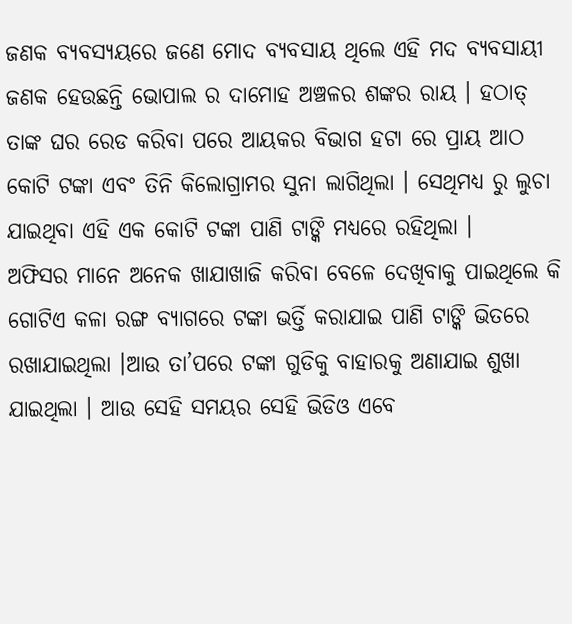ଜଣକ ବ୍ୟବସ୍ୟୟରେ ଜଣେ ମୋଦ ବ୍ୟବସାୟ ଥିଲେ ଏହି ମଦ ବ୍ୟବସାୟୀ ଜଣକ ହେଉଛନ୍ତି ଭୋପାଲ ର ଦାମୋହ ଅଞ୍ଚଳର ଶଙ୍କର ରାୟ । ହଠାତ୍ ତାଙ୍କ ଘର ରେଡ କରିବା ପରେ ଆୟକର ବିଭାଗ ହଟା ରେ ପ୍ରାୟ ଆଠ କୋଟି ଟଙ୍କା ଏବଂ ତିନି କିଲୋଗ୍ରାମର ସୁନା ଲାଗିଥିଲା । ସେଥିମଧ୍ୟ ରୁ ଲୁଚା ଯାଇଥିବା ଏହି ଏକ କୋଟି ଟଙ୍କା ପାଣି ଟାଙ୍କି ମଧ୍ୟରେ ରହିଥିଲା ।
ଅଫିସର ମାନେ ଅନେକ ଖାଯାଖାଜି କରିବା ବେଳେ ଦେଖିବାକୁ ପାଇଥିଲେ କି ଗୋଟିଏ କଳା ରଙ୍ଗ ବ୍ୟାଗରେ ଟଙ୍କା ଭର୍ତ୍ତି କରାଯାଇ ପାଣି ଟାଙ୍କି ଭିତରେ ରଖାଯାଇଥିଲା ।ଆଉ ତା’ପରେ ଟଙ୍କା ଗୁଡିକୁ ବାହାରକୁ ଅଣାଯାଇ ଶୁଖା ଯାଇଥିଲା । ଆଉ ସେହି ସମୟର ସେହି ଭିଡିଓ ଏବେ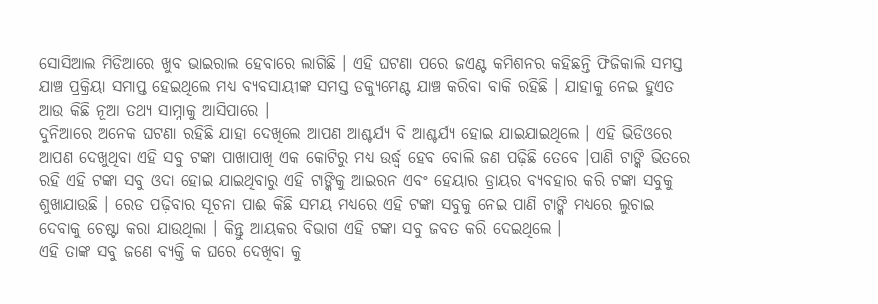ସୋସିଆଲ ମିଡିଆରେ ଖୁବ ଭାଇରାଲ ହେବାରେ ଲାଗିଛି । ଏହି ଘଟଣା ପରେ ଜଏଣ୍ଟ କମିଶନର କହିଛନ୍ତି ଫିଜିକାଲି ସମସ୍ତ ଯାଞ୍ଚ ପ୍ରକ୍ରିୟା ସମାପ୍ତ ହେଇଥିଲେ ମଧ୍ୟ ବ୍ୟବସାୟୀଙ୍କ ସମସ୍ତ ଡକ୍ୟୁମେଣ୍ଟ ଯାଞ୍ଚ କରିବା ବାକି ରହିଛି । ଯାହାକୁ ନେଇ ହୁଏତ ଆଉ କିଛି ନୂଆ ତଥ୍ୟ ସାମ୍ନାକୁ ଆସିପାରେ ।
ଦୁନିଆରେ ଅନେକ ଘଟଣା ରହିଛି ଯାହା ଦେଖିଲେ ଆପଣ ଆଶ୍ଚର୍ଯ୍ୟ ବି ଆଶ୍ଚର୍ଯ୍ୟ ହୋଇ ଯାଇଯାଇଥିଲେ । ଏହି ଭିଡିଓରେ ଆପଣ ଦେଖୁଥିବା ଏହି ସବୁ ଟଙ୍କା ପାଖାପାଖି ଏକ କୋଟିରୁ ମଧ୍ୟ ଉର୍ଦ୍ଧ୍ଵ ହେବ ବୋଲି ଜଣ ପଢ଼ିଛି ତେବେ ।ପାଣି ଟାଙ୍କି ଭିତରେ ରହି ଏହି ଟଙ୍କା ସବୁ ଓଦା ହୋଇ ଯାଇଥିବାରୁ ଏହି ଟାଙ୍କିକୁ ଆଇରନ ଏବଂ ହେୟାର ଡ୍ରାୟର ବ୍ୟବହାର କରି ଟଙ୍କା ସବୁକୁ ଶୁଖାଯାଉଛି । ରେଡ ପଢ଼ିବାର ସୂଚନା ପାଈ କିଛି ସମୟ ମଧ୍ୟରେ ଏହି ଟଙ୍କା ସବୁକୁ ନେଇ ପାଣି ଟାଙ୍କି ମଧ୍ୟରେ ଲୁଚାଇ ଦେବାକୁ ଚେଷ୍ଟା କରା ଯାଉଥିଲା । କିନ୍ତୁ ଆୟକର ବିଭାଗ ଏହି ଟଙ୍କା ସବୁ ଜବତ କରି ଦେଇଥିଲେ ।
ଏହି ତାଙ୍କ ସବୁ ଜଣେ ବ୍ୟକ୍ତି କ ଘରେ ଦେଖିବା କୁ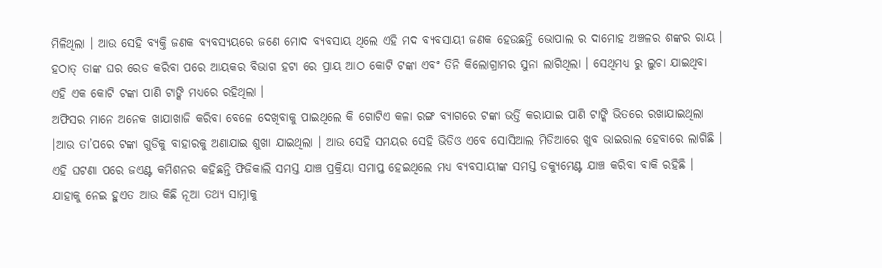ମିଳିଥିଲା । ଆଉ ସେହି ବ୍ୟକ୍ତି ଜଣକ ବ୍ୟବସ୍ୟୟରେ ଜଣେ ମୋଦ ବ୍ୟବସାୟ ଥିଲେ ଏହି ମଦ ବ୍ୟବସାୟୀ ଜଣକ ହେଉଛନ୍ତି ଭୋପାଲ ର ଦାମୋହ ଅଞ୍ଚଳର ଶଙ୍କର ରାୟ । ହଠାତ୍ ତାଙ୍କ ଘର ରେଡ କରିବା ପରେ ଆୟକର ବିଭାଗ ହଟା ରେ ପ୍ରାୟ ଆଠ କୋଟି ଟଙ୍କା ଏବଂ ତିନି କିଲୋଗ୍ରାମର ସୁନା ଲାଗିଥିଲା । ସେଥିମଧ୍ୟ ରୁ ଲୁଚା ଯାଇଥିବା ଏହି ଏକ କୋଟି ଟଙ୍କା ପାଣି ଟାଙ୍କି ମଧ୍ୟରେ ରହିଥିଲା ।
ଅଫିସର ମାନେ ଅନେକ ଖାଯାଖାଜି କରିବା ବେଳେ ଦେଖିବାକୁ ପାଇଥିଲେ କି ଗୋଟିଏ କଳା ରଙ୍ଗ ବ୍ୟାଗରେ ଟଙ୍କା ଭର୍ତ୍ତି କରାଯାଇ ପାଣି ଟାଙ୍କି ଭିତରେ ରଖାଯାଇଥିଲା ।ଆଉ ତା’ପରେ ଟଙ୍କା ଗୁଡିକୁ ବାହାରକୁ ଅଣାଯାଇ ଶୁଖା ଯାଇଥିଲା । ଆଉ ସେହି ସମୟର ସେହି ଭିଡିଓ ଏବେ ସୋସିଆଲ ମିଡିଆରେ ଖୁବ ଭାଇରାଲ ହେବାରେ ଲାଗିଛି । ଏହି ଘଟଣା ପରେ ଜଏଣ୍ଟ କମିଶନର କହିଛନ୍ତି ଫିଜିକାଲି ସମସ୍ତ ଯାଞ୍ଚ ପ୍ରକ୍ରିୟା ସମାପ୍ତ ହେଇଥିଲେ ମଧ୍ୟ ବ୍ୟବସାୟୀଙ୍କ ସମସ୍ତ ଡକ୍ୟୁମେଣ୍ଟ ଯାଞ୍ଚ କରିବା ବାକି ରହିଛି । ଯାହାକୁ ନେଇ ହୁଏତ ଆଉ କିଛି ନୂଆ ତଥ୍ୟ ସାମ୍ନାକୁ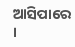ଆସିପାରେ ।